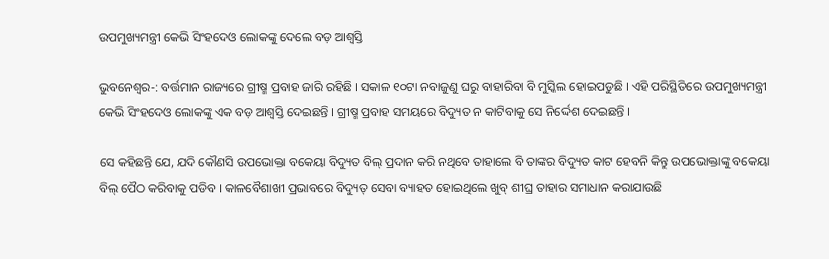ଉପମୁଖ୍ୟମନ୍ତ୍ରୀ କେଭି ସିଂହଦେଓ ଲୋକଙ୍କୁ ଦେଲେ ବଡ଼ ଆଶ୍ୱସ୍ତି

ଭୁବନେଶ୍ୱର-: ବର୍ତ୍ତମାନ ରାଜ୍ୟରେ ଗ୍ରୀଷ୍ମ ପ୍ରବାହ ଜାରି ରହିଛି । ସକାଳ ୧୦ଟା ନବାଜୁଣୁ ଘରୁ ବାହାରିବା ବି ମୁସ୍କିଲ ହୋଇପଡୁଛି । ଏହି ପରିସ୍ଥିତିରେ ଉପମୁଖ୍ୟମନ୍ତ୍ରୀ କେଭି ସିଂହଦେଓ ଲୋକଙ୍କୁ ଏକ ବଡ଼ ଆଶ୍ୱସ୍ତି ଦେଇଛନ୍ତି । ଗ୍ରୀଷ୍ମ ପ୍ରବାହ ସମୟରେ ବିଦ୍ୟୁତ ନ କାଟିବାକୁ ସେ ନିର୍ଦ୍ଦେଶ ଦେଇଛନ୍ତି ।

ସେ କହିଛନ୍ତି ଯେ, ଯଦି କୌଣସି ଉପଭୋକ୍ତା ବକେୟା ବିଦ୍ୟୁତ ବିଲ୍ ପ୍ରଦାନ କରି ନଥିବେ ତାହାଲେ ବି ତାଙ୍କର ବିଦ୍ୟୁତ କାଟ ହେବନି କିନ୍ତୁ ଉପଭୋକ୍ତାଙ୍କୁ ବକେୟା ବିଲ୍ ପୈଠ କରିବାକୁ ପଡିବ । କାଳବୈଶାଖୀ ପ୍ରଭାବରେ ବିଦ୍ୟୁତ୍ ସେବା ବ୍ୟାହତ ହୋଇଥିଲେ ଖୁବ୍ ଶୀଘ୍ର ତାହାର ସମାଧାନ କରାଯାଉଛି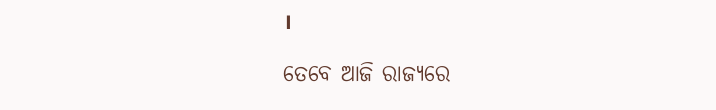।

ତେବେ ଆଜି ରାଜ୍ୟରେ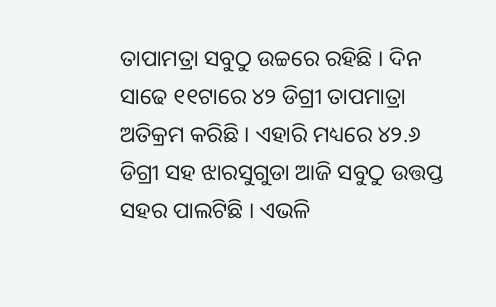ତାପାମତ୍ରା ସବୁଠୁ ଉଚ୍ଚରେ ରହିଛି । ଦିନ ସାଢେ ୧୧ଟାରେ ୪୨ ଡିଗ୍ରୀ ତାପମାତ୍ରା ଅତିକ୍ରମ କରିଛି । ଏହାରି ମଧ୍ୟରେ ୪୨.୬ ଡିଗ୍ରୀ ସହ ଝାରସୁଗୁଡା ଆଜି ସବୁଠୁ ଉତ୍ତପ୍ତ ସହର ପାଲଟିଛି । ଏଭଳି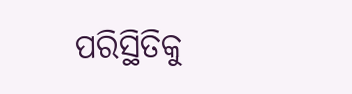ପରିସ୍ଥିତିକୁ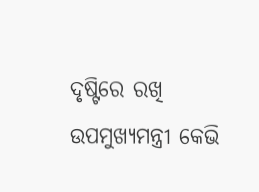ଦୃଷ୍ଟିରେ ରଖି ଉପମୁଖ୍ୟମନ୍ତ୍ରୀ କେଭି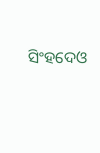ସିଂହଦେଓ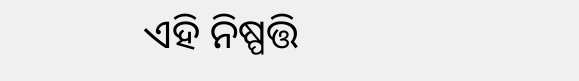ଏହି ନିଷ୍ପତ୍ତି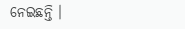ନେଇଛନ୍ତି ।